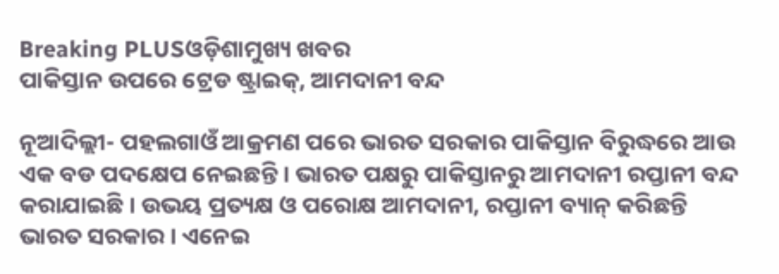Breaking PLUSଓଡ଼ିଶାମୁଖ୍ୟ ଖବର
ପାକିସ୍ତାନ ଉପରେ ଟ୍ରେଡ ଷ୍ଟ୍ରାଇକ୍, ଆମଦାନୀ ବନ୍ଦ

ନୂଆଦିଲ୍ଲୀ- ପହଲଗାଓଁ ଆକ୍ରମଣ ପରେ ଭାରତ ସରକାର ପାକିସ୍ତାନ ବିରୁଦ୍ଧରେ ଆଉ ଏକ ବଡ ପଦକ୍ଷେପ ନେଇଛନ୍ତି । ଭାରତ ପକ୍ଷରୁ ପାକିସ୍ତାନରୁ ଆମଦାନୀ ରପ୍ତାନୀ ବନ୍ଦ କରାଯାଇଛି । ଉଭୟ ପ୍ରତ୍ୟକ୍ଷ ଓ ପରୋକ୍ଷ ଆମଦାନୀ, ରପ୍ତାନୀ ବ୍ୟାନ୍ କରିଛନ୍ତି ଭାରତ ସରକାର । ଏନେଇ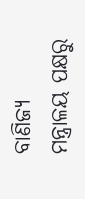ବାଣିଜ୍ୟ ମନ୍ତ୍ରାଳୟ ପକ୍ଷରୁ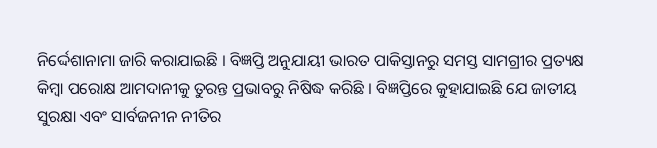ନିର୍ଦ୍ଦେଶାନାମା ଜାରି କରାଯାଇଛି । ବିଜ୍ଞପ୍ତି ଅନୁଯାୟୀ ଭାରତ ପାକିସ୍ତାନରୁ ସମସ୍ତ ସାମଗ୍ରୀର ପ୍ରତ୍ୟକ୍ଷ କିମ୍ବା ପରୋକ୍ଷ ଆମଦାନୀକୁ ତୁରନ୍ତ ପ୍ରଭାବରୁ ନିଷିଦ୍ଧ କରିଛି । ବିଜ୍ଞପ୍ତିରେ କୁହାଯାଇଛି ଯେ ଜାତୀୟ ସୁରକ୍ଷା ଏବଂ ସାର୍ବଜନୀନ ନୀତିର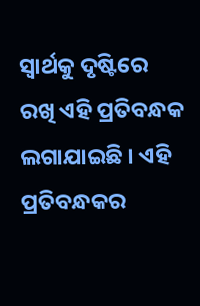ସ୍ୱାର୍ଥକୁ ଦୃଷ୍ଟିରେ ରଖି ଏହି ପ୍ରତିବନ୍ଧକ ଲଗାଯାଇଛି । ଏହି ପ୍ରତିବନ୍ଧକର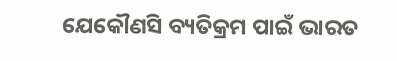ଯେକୌଣସି ବ୍ୟତିକ୍ରମ ପାଇଁ ଭାରତ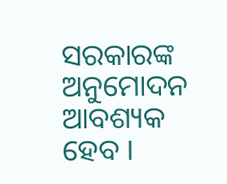ସରକାରଙ୍କ ଅନୁମୋଦନ ଆବଶ୍ୟକ ହେବ ।